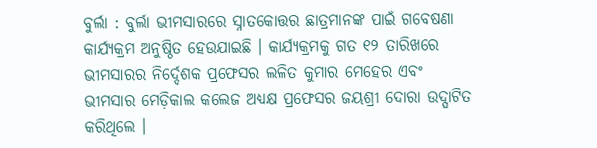ବୁର୍ଲା : ବୁର୍ଲା ଭୀମସାରରେ ସ୍ନାତକୋତ୍ତର ଛାତ୍ରମାନଙ୍କ ପାଇଁ ଗବେଷଣା କାର୍ଯ୍ୟକ୍ରମ ଅନୁଷ୍ଠିତ ହେଉଯାଇଛି । କାର୍ଯ୍ୟକ୍ରମକୁ ଗତ ୧୨ ତାରିଖରେ ଭୀମସାରର ନିର୍ଦ୍ଦେଶକ ପ୍ରଫେସର ଲଳିତ କୁମାର ମେହେର ଏବଂ ଭୀମସାର ମେଡ଼ିକାଲ କଲେଜ ଅଧ୍ୟକ୍ଷ ପ୍ରଫେସର ଜୟଶ୍ରୀ ଦୋରା ଉଦ୍ଘାଟିତ କରିଥିଲେ ।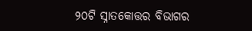୨୦ଟି ସ୍ନାତକୋତ୍ତର ବିଭାଗର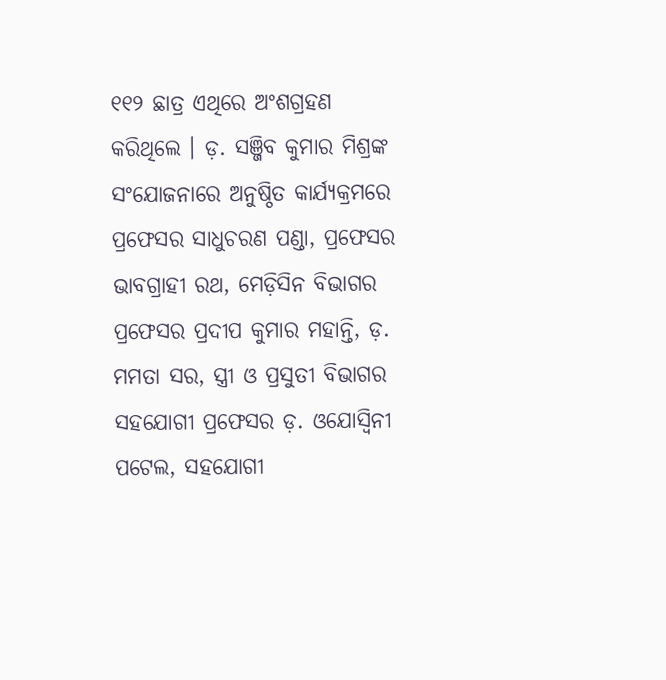୧୧୨ ଛାତ୍ର ଏଥିରେ ଅଂଶଗ୍ରହଣ କରିଥିଲେ । ଡ଼. ସଞ୍ଜିବ କୁମାର ମିଶ୍ରଙ୍କ ସଂଯୋଜନାରେ ଅନୁଷ୍ଠିତ କାର୍ଯ୍ୟକ୍ରମରେ ପ୍ରଫେସର ସାଧୁଚରଣ ପଣ୍ଡା, ପ୍ରଫେସର ଭାବଗ୍ରାହୀ ରଥ, ମେଡ଼ିସିନ ବିଭାଗର ପ୍ରଫେସର ପ୍ରଦୀପ କୁମାର ମହାନ୍ତି, ଡ଼. ମମତା ସର, ସ୍ତ୍ରୀ ଓ ପ୍ରସୁତୀ ବିଭାଗର ସହଯୋଗୀ ପ୍ରଫେସର ଡ଼. ଓଯୋସ୍ୱିନୀ ପଟେଲ, ସହଯୋଗୀ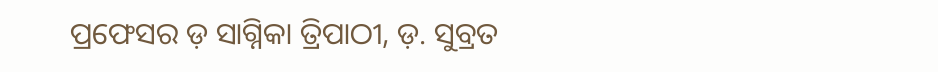ପ୍ରଫେସର ଡ଼ ସାଗ୍ନିକା ତ୍ରିପାଠୀ, ଡ଼. ସୁବ୍ରତ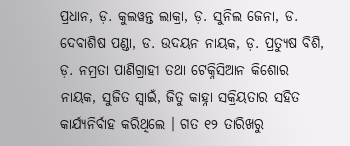ପ୍ରଧାନ, ଡ଼. କୁଲୱନ୍ତ ଲାକ୍ରା, ଡ଼. ସୁନିଲ ଜେନା, ଡ. ଦେବାଶିଷ ପଣ୍ଡା, ଡ. ଉଦୟନ ନାୟକ, ଡ଼. ପ୍ରତ୍ୟୁଷ ବିଶି, ଡ଼. ନମ୍ରତା ପାଣିଗ୍ରାହୀ ତଥା ଟେକ୍ନିସିଆନ କିଶୋର ନାୟକ, ସୁଜିତ ସ୍ୱାଇଁ, ଜିତୁ କାହ୍ନା ସକ୍ରିୟତାର ସହିତ କାର୍ଯ୍ୟନିର୍ବାହ କରିଥିଲେ । ଗତ ୧୨ ତାରିଖରୁ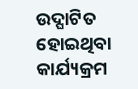ଉଦ୍ଘାଟିତ ହୋଇଥିବା କାର୍ଯ୍ୟକ୍ରମ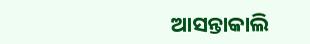ଆସନ୍ତାକାଲି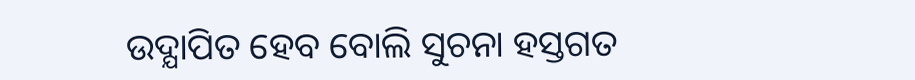ଉଦ୍ଯାପିତ ହେବ ବୋଲି ସୁଚନା ହସ୍ତଗତ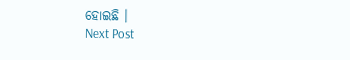ହୋଇଛି ।
Next Post